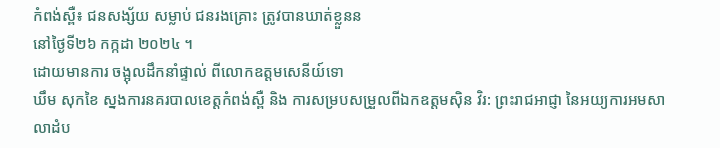កំពង់ស្ពឺ៖ ជនសង្ស័យ សម្លាប់ ជនរងគ្រោះ ត្រូវបានឃាត់ខ្លួនន
នៅថ្ងៃទី២៦ កក្កដា ២០២៤ ។
ដោយមានការ ចង្អុលដឹកនាំផ្ទាល់ ពីលោកឧត្តមសេនីយ៍ទោ
ឃឹម សុកខៃ ស្នងការនគរបាលខេត្តកំពង់ស្ពឺ និង ការសម្របសម្រួលពីឯកឧត្តមស៊ិន វិរ: ព្រះរាជអាជ្ញា នៃអយ្យការអមសាលាដំប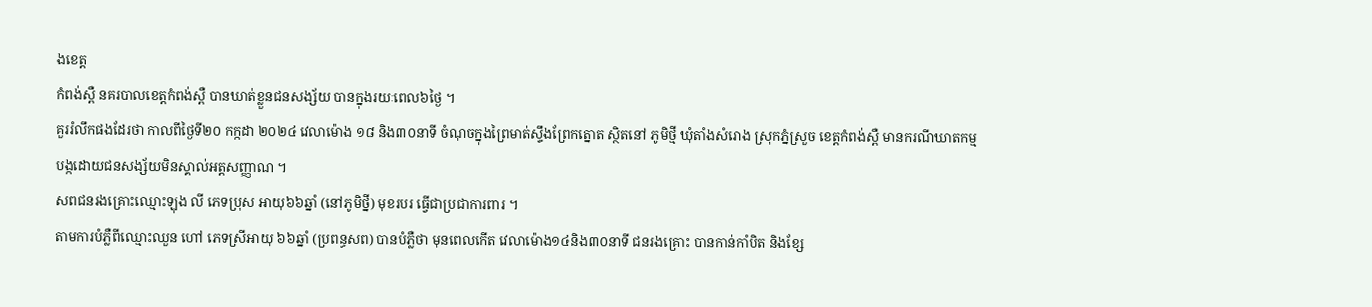ងខេត្ត
កំពង់ស្ពឺ នគរបាលខេត្តកំពង់ស្ពឺ បានឃាត់ខ្លួនជនសង្ស័យ បានក្នុងរយៈពេល៦ថ្ងៃ ។
គួររំលឹកផងដែរថា កាលពីថ្ងៃទី២០ កក្កដា ២០២៤ វេលាម៉ោង ១៨ និង៣០នាទី ចំណុចក្នុងព្រៃមាត់ស្ទឹងព្រែកត្នោត ស្ថិតនៅ ភូមិថ្មី ឃុំតាំងសំរោង ស្រុកភ្នំស្រួច ខេត្តកំពង់ស្ពឺ មានករណីឃាតកម្ម បង្កដោយជនសង្ស័យមិនស្គាល់អត្តសញ្ញាណ ។
សពជនរងគ្រោះឈ្មោះឡុង លី ភេទប្រុស អាយុ៦៦ឆ្នាំ (នៅភូមិថ្នី) មុខរបរ ធ្វើជាប្រជាការពារ ។
តាមការបំភ្លឺពីឈ្មោះឈួន ហៅ ភេទស្រីអាយុ ៦៦ឆ្នាំ (ប្រពន្ធសព) បានបំភ្លឺថា មុនពេលកើត វេលាម៉ោង១៤និង៣០នាទី ជនរងគ្រោះ បានកាន់កាំបិត និងខ្សែ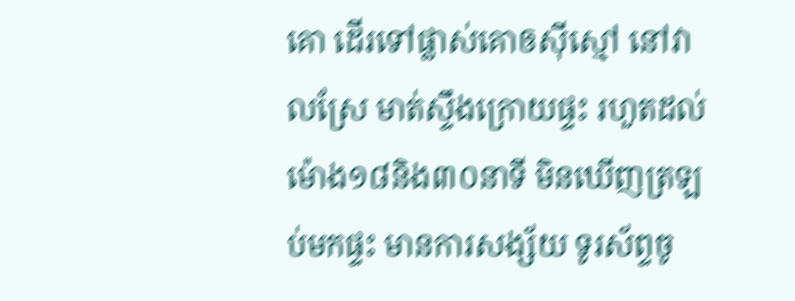គោ ដើរទៅផ្លាស់គោឲស៊ីស្មៅ នៅវាលស្រែ មាត់ស្ទឹងក្រោយផ្ទះ រហួតដល់ម៉ោង១៨និង៣០នាទី មិនឃើញត្រឡប់មកផ្ទះ មានការសង្ស័យ ទូរស័ព្ទចូ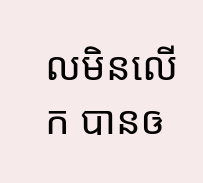លមិនលើក បានឲ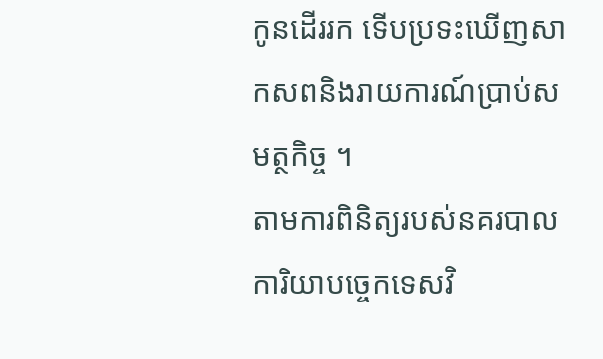កូនដើររក ទើបប្រទះឃើញសាកសពនិងរាយការណ៍ប្រាប់សមត្ថកិច្ច ។
តាមការពិនិត្យរបស់នគរបាលការិយាបច្ចេកទេសវិ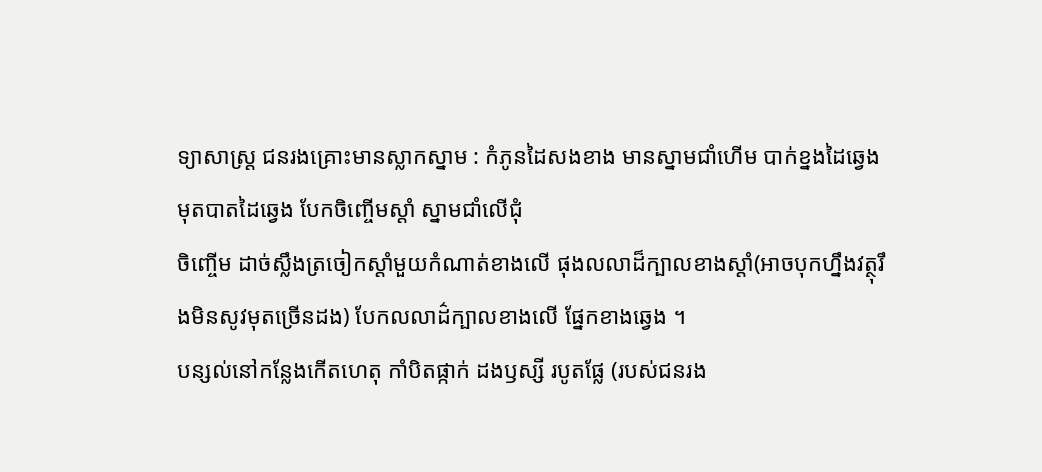ទ្យាសាស្ត្រ ជនរងគ្រោះមានស្លាកស្នាម : កំភូនដៃសងខាង មានស្នាមជាំហើម បាក់ខ្នងដៃឆ្វេង មុតបាតដៃឆ្វេង បែកចិញ្ចើមស្តាំ ស្នាមជាំលើជុំ
ចិញ្ចើម ដាច់ស្លឹងត្រចៀកស្តាំមួយកំណាត់ខាងលើ ផុងលលាដ៏ក្បាលខាងស្តាំ(អាចបុកហ្នឹងវត្ថុរឹងមិនសូវមុតច្រើនដង) បែកលលាដ៌ក្បាលខាងលើ ផ្នែកខាងឆ្វេង ។
បន្សល់នៅកន្លែងកើតហេតុ កាំបិតផ្កាក់ ដងឫស្សី របូតផ្លែ (របស់ជនរង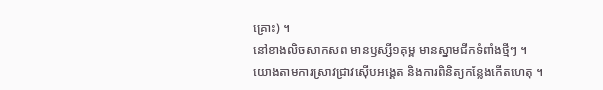គ្រោះ) ។
នៅខាងលិចសាកសព មានឫស្សី១គុម្ព មានស្នាមជីកទំពាំងថ្មីៗ ។
យោងតាមការស្រាវជ្រាវស៊ើបអង្គេត និងការពិនិត្យកន្លែងកើតហេតុ ។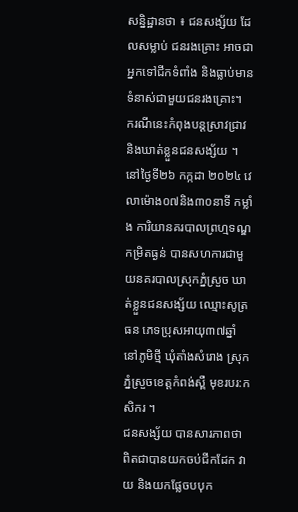សន្និដ្ឋានថា ៖ ជនសង្ស័យ ដែលសម្លាប់ ជនរងគ្រោះ អាចជាអ្នកទៅជីកទំពាំង និងធ្លាប់មានទំនាស់ជាមួយជនរងគ្រោះ។
ករណីនេះកំពុងបន្តស្រាវជ្រាវ និងឃាត់ខ្លួនជនសង្ស័យ ។
នៅថ្ងៃទី២៦ កក្កដា ២០២៤ វេលាម៉ោង០៧និង៣០នាទី កម្លាំង ការិយានគរបាលព្រហ្មទណ្ឌកម្រិតធ្ងន់ បានសហការជាមួយនគរបាលស្រុកភ្នំស្រួច ឃាត់ខ្លួនជនសង្ស័យ ឈ្មោះសូត្រ ធន ភេទប្រុសអាយុ៣៧ឆ្នាំ នៅភូមិថ្មី ឃុំតាំងសំរោង ស្រុកភ្នំស្រួចខេត្តកំពង់ស្ពឺ មុខរបរ:កសិករ ។
ជនសង្ស័យ បានសារភាពថា ពិតជាបានយកចប់ជីកដែក វាយ និងយកផ្លែចបបុក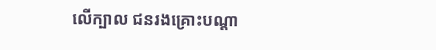លើក្បាល ជនរងគ្រោះបណ្តា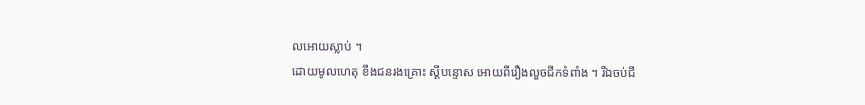លអោយស្លាប់ ។
ដោយមូលហេតុ ខឹងជនរងគ្រោះ ស្តីបន្ទោស អោយពីរឿងលួចជីកទំពាំង ។ រីឯចប់ជី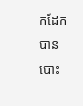កដែក បានបោះ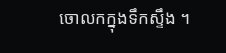ចោលកក្នុងទឹកស្ទឹង ។